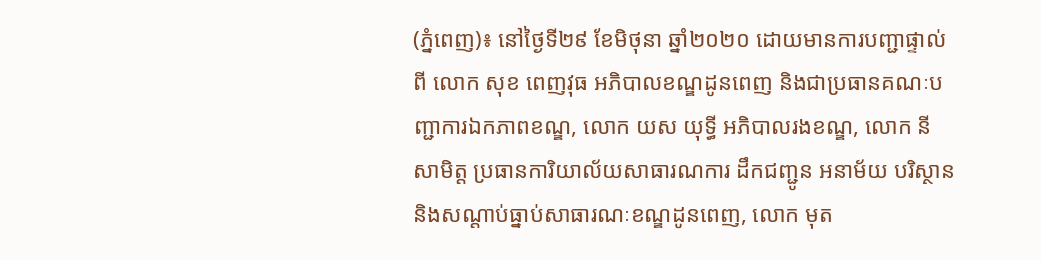(ភ្នំពេញ)៖ នៅថ្ងៃទី២៩ ខែមិថុនា ឆ្នាំ២០២០ ដោយមានការបញ្ជាផ្ទាល់ពី លោក សុខ ពេញវុធ អភិបាលខណ្ឌដូនពេញ និងជាប្រធានគណៈបញ្ជាការឯកភាពខណ្ឌ, លោក យស យុទ្ធី អភិបាលរងខណ្ឌ, លោក នី សាមិត្ត ប្រធានការិយាល័យសាធារណការ ដឹកជញ្ជូន អនាម័យ បរិស្ថាន និងសណ្ដាប់ធ្នាប់សាធារណៈខណ្ឌដូនពេញ, លោក មុត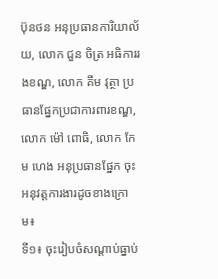ប៊ុនថន អនុប្រធានការិយាល័យ, លោក ជួន ចិត្រ អធិការរងខណ្ឌ, លោក គីម វុត្ថា ប្រធានផ្នែកប្រជាការពារខណ្ឌ, លោក ម៉ៅ ពោធិ, លោក កែម ហេង អនុប្រធានផ្នែក ចុះអនុវត្តការងារដូចខាងក្រោម៖
ទី១៖ ចុះរៀបចំសណ្តាប់ធ្នាប់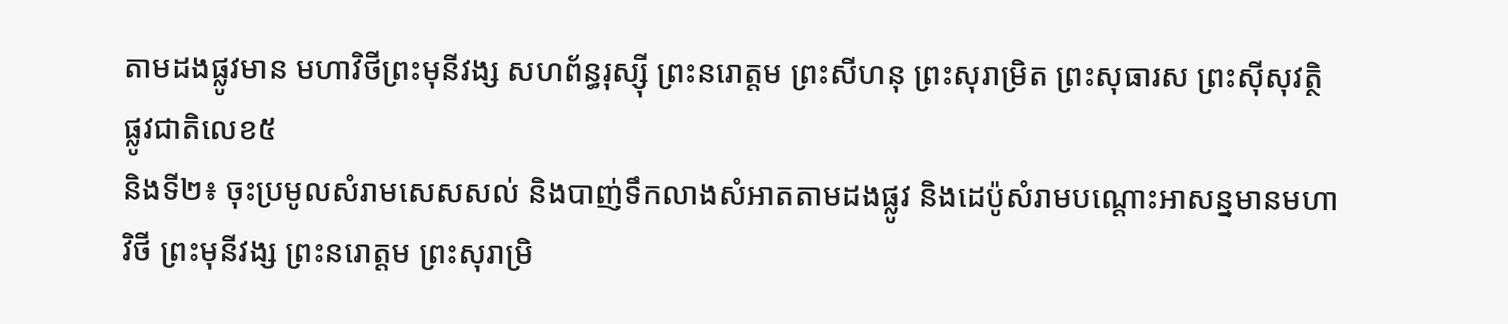តាមដងផ្លូវមាន មហាវិថីព្រះមុនីវង្ស សហព័ន្ធរុស្ស៊ី ព្រះនរោត្តម ព្រះសីហនុ ព្រះសុរាម្រិត ព្រះសុធារស ព្រះស៊ីសុវត្ថិ ផ្លូវជាតិលេខ៥
និងទី២៖ ចុះប្រមូលសំរាមសេសសល់ និងបាញ់ទឹកលាងសំអាតតាមដងផ្លូវ និងដេប៉ូសំរាមបណ្តោះអាសន្នមានមហាវិថី ព្រះមុនីវង្ស ព្រះនរោត្តម ព្រះសុរាម្រិ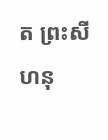ត ព្រះសីហនុ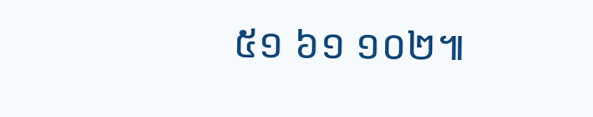៥១ ៦១ ១០២៕